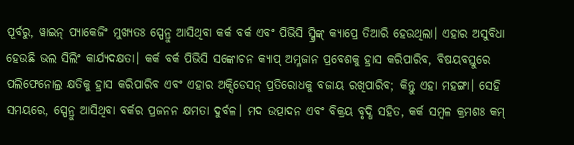ପୂର୍ବରୁ, ୱାଇନ୍ ପ୍ୟାକେଜିଂ ମୁଖ୍ୟତଃ ସ୍ପେନ୍ରୁ ଆସିଥିବା କର୍କ ବର୍କ ଏବଂ ପିଭିସି ସ୍କ୍ରିଙ୍କ୍ କ୍ୟାପ୍ରେ ତିଆରି ହେଉଥିଲା। ଏହାର ଅସୁବିଧା ହେଉଛି ଭଲ ସିଲିଂ କାର୍ଯ୍ୟଦକ୍ଷତା। କର୍କ ବର୍କ ପିଭିସି ସଙ୍କୋଚନ କ୍ୟାପ୍ ଅମ୍ଳଜାନ ପ୍ରବେଶକୁ ହ୍ରାସ କରିପାରିବ, ବିଷୟବସ୍ତୁରେ ପଲିଫେନୋଲ୍ର କ୍ଷତିକୁ ହ୍ରାସ କରିପାରିବ ଏବଂ ଏହାର ଅକ୍ସିଡେସନ୍ ପ୍ରତିରୋଧକୁ ବଜାୟ ରଖିପାରିବ; କିନ୍ତୁ ଏହା ମହଙ୍ଗା। ସେହି ସମୟରେ, ସ୍ପେନ୍ରୁ ଆସିଥିବା ବର୍କର ପ୍ରଜନନ କ୍ଷମତା ଦୁର୍ବଳ। ମଦ ଉତ୍ପାଦନ ଏବଂ ବିକ୍ରୟ ବୃଦ୍ଧି ସହିତ, କର୍କ ସମ୍ବଳ କ୍ରମଶଃ କମ୍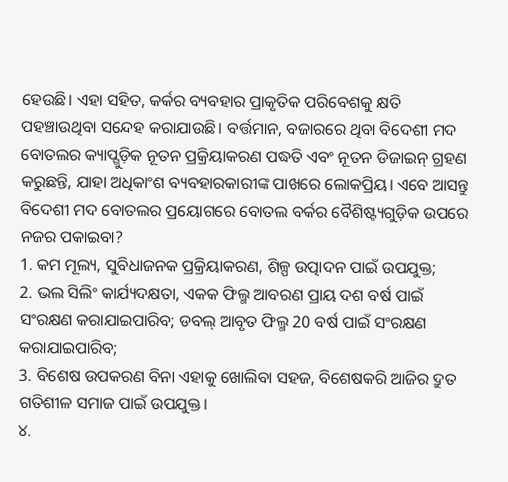ହେଉଛି। ଏହା ସହିତ, କର୍କର ବ୍ୟବହାର ପ୍ରାକୃତିକ ପରିବେଶକୁ କ୍ଷତି ପହଞ୍ଚାଉଥିବା ସନ୍ଦେହ କରାଯାଉଛି। ବର୍ତ୍ତମାନ, ବଜାରରେ ଥିବା ବିଦେଶୀ ମଦ ବୋତଲର କ୍ୟାପ୍ଗୁଡ଼ିକ ନୂତନ ପ୍ରକ୍ରିୟାକରଣ ପଦ୍ଧତି ଏବଂ ନୂତନ ଡିଜାଇନ୍ ଗ୍ରହଣ କରୁଛନ୍ତି, ଯାହା ଅଧିକାଂଶ ବ୍ୟବହାରକାରୀଙ୍କ ପାଖରେ ଲୋକପ୍ରିୟ। ଏବେ ଆସନ୍ତୁ ବିଦେଶୀ ମଦ ବୋତଲର ପ୍ରୟୋଗରେ ବୋତଲ ବର୍କର ବୈଶିଷ୍ଟ୍ୟଗୁଡ଼ିକ ଉପରେ ନଜର ପକାଇବା?
1. କମ ମୂଲ୍ୟ, ସୁବିଧାଜନକ ପ୍ରକ୍ରିୟାକରଣ, ଶିଳ୍ପ ଉତ୍ପାଦନ ପାଇଁ ଉପଯୁକ୍ତ;
2. ଭଲ ସିଲିଂ କାର୍ଯ୍ୟଦକ୍ଷତା, ଏକକ ଫିଲ୍ମ ଆବରଣ ପ୍ରାୟ ଦଶ ବର୍ଷ ପାଇଁ ସଂରକ୍ଷଣ କରାଯାଇପାରିବ; ଡବଲ୍ ଆବୃତ ଫିଲ୍ମ 20 ବର୍ଷ ପାଇଁ ସଂରକ୍ଷଣ କରାଯାଇପାରିବ;
3. ବିଶେଷ ଉପକରଣ ବିନା ଏହାକୁ ଖୋଲିବା ସହଜ, ବିଶେଷକରି ଆଜିର ଦ୍ରୁତ ଗତିଶୀଳ ସମାଜ ପାଇଁ ଉପଯୁକ୍ତ।
୪.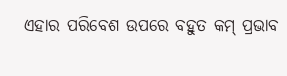ଏହାର ପରିବେଶ ଉପରେ ବହୁତ କମ୍ ପ୍ରଭାବ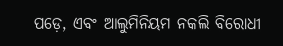ପଡ଼େ, ଏବଂ ଆଲୁମିନିୟମ ନକଲି ବିରୋଧୀ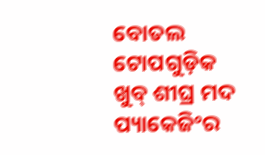ବୋତଲ ଟୋପଗୁଡ଼ିକ ଖୁବ୍ ଶୀଘ୍ର ମଦ ପ୍ୟାକେଜିଂର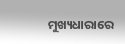ମୁଖ୍ୟଧାରାରେ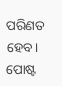ପରିଣତ ହେବ।
ପୋଷ୍ଟ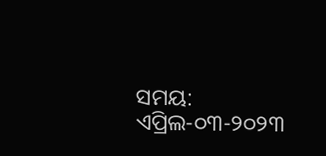ସମୟ: ଏପ୍ରିଲ-୦୩-୨୦୨୩